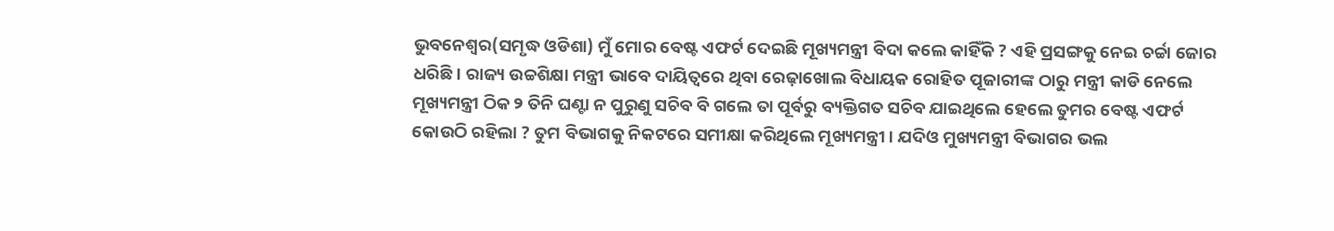ଭୁବନେଶ୍ୱର(ସମୃଦ୍ଧ ଓଡିଶା) ମୁଁ ମୋର ବେଷ୍ଟ ଏଫର୍ଟ ଦେଇଛି ମୂଖ୍ୟମନ୍ତ୍ରୀ ବିଦା କଲେ କାହିଁକି ? ଏହି ପ୍ରସଙ୍ଗକୁ ନେଇ ଚର୍ଚ୍ଚା ଜୋର ଧରିଛି। ରାଜ୍ୟ ଉଚ୍ଚଶିକ୍ଷା ମନ୍ତ୍ରୀ ଭାବେ ଦାୟିତ୍ୱରେ ଥିବା ରେଢ଼ାଖୋଲ ବିଧାୟକ ରୋହିତ ପୂଜାରୀଙ୍କ ଠାରୁ ମନ୍ତ୍ରୀ କାଡି ନେଲେ ମୂଖ୍ୟମନ୍ତ୍ରୀ ଠିକ ୨ ତିନି ଘଣ୍ଟା ନ ପୁରୁଣୁ ସଚିବ ବି ଗଲେ ତା ପୂର୍ବରୁ ବ୍ୟକ୍ତିଗତ ସଚିବ ଯାଇଥିଲେ ହେଲେ ତୁମର ବେଷ୍ଟ ଏଫର୍ଟ କୋଉଠି ରହିଲା ? ତୁମ ବିଭାଗକୁ ନିକଟରେ ସମୀକ୍ଷା କରିଥିଲେ ମୂଖ୍ୟମନ୍ତ୍ରୀ । ଯଦିଓ ମୁଖ୍ୟମନ୍ତ୍ରୀ ବିଭାଗର ଭଲ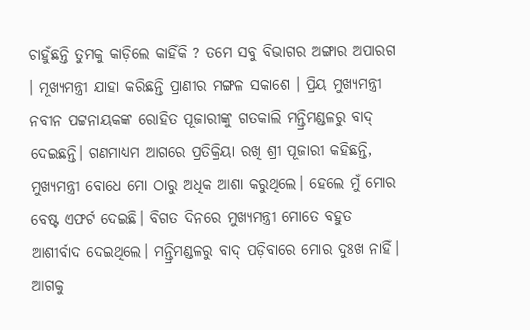ଚାହୁଁଛନ୍ତି ତୁମକୁ କାଡ଼ିଲେ କାହିଁକି ? ତମେ ସବୁ ବିଭାଗର ଅଙ୍ଗାର ଅପାରଗ । ମୂଖ୍ୟମନ୍ତ୍ରୀ ଯାହା କରିଛନ୍ତି ପ୍ରାଣୀର ମଙ୍ଗଳ ସକାଶେ । ପ୍ରିୟ ମୁଖ୍ୟମନ୍ତ୍ରୀ ନବୀନ ପଟ୍ଟନାୟକଙ୍କ ରୋହିତ ପୂଜାରୀଙ୍କୁ ଗତକାଲି ମନ୍ତ୍ରିମଣ୍ଡଳରୁ ବାଦ୍ ଦେଇଛନ୍ତି। ଗଣମାଧ୍ୟମ ଆଗରେ ପ୍ରତିକ୍ରିୟା ରଖି ଶ୍ରୀ ପୂଜାରୀ କହିଛନ୍ତି, ମୁଖ୍ୟମନ୍ତ୍ରୀ ବୋଧେ ମୋ ଠାରୁ ଅଧିକ ଆଶା କରୁଥିଲେ। ହେଲେ ମୁଁ ମୋର ବେଷ୍ଟ ଏଫର୍ଟ ଦେଇଛି। ବିଗତ ଦିନରେ ମୁଖ୍ୟମନ୍ତ୍ରୀ ମୋତେ ବହୁତ ଆଶୀର୍ବାଦ ଦେଇଥିଲେ। ମନ୍ତ୍ରିମଣ୍ଡଳରୁ ବାଦ୍ ପଡ଼ିବାରେ ମୋର ଦୁଃଖ ନାହିଁ। ଆଗକୁ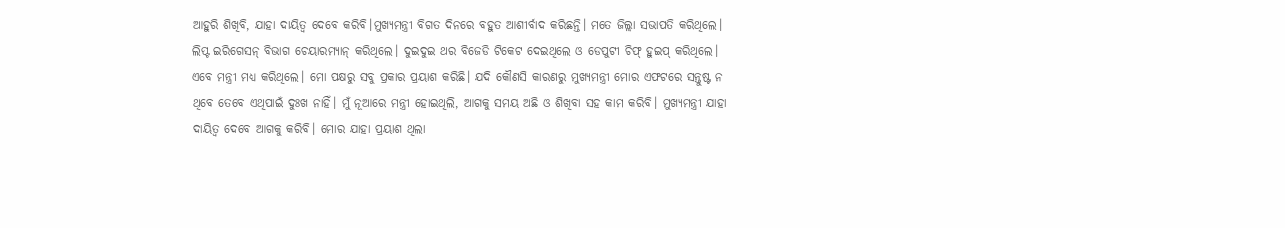ଆହୁରି ଶିଖିବି, ଯାହା ଦାୟିତ୍ୱ ଦେବେ କରିବି।ମୁଖ୍ୟମନ୍ତ୍ରୀ ବିଗତ ଦିନରେ ବହୁତ ଆଶୀର୍ବାଦ କରିଛନ୍ତି। ମତେ ଜିଲ୍ଲା ସଭାପତି କରିଥିଲେ। ଲିପ୍ଟ ଇରିଗେସନ୍ ବିଭାଗ ଚେୟାରମ୍ୟାନ୍ କରିଥିଲେ। ଦୁଇଦୁଇ ଥର ବିଜେଡି ଟିକେଟ ଦେଇଥିଲେ ଓ ଡେପୁଟୀ ଚିଫ୍ ହୁଇପ୍ କରିଥିଲେ। ଏବେ ମନ୍ତ୍ରୀ ମଧ୍ୟ କରିଥିଲେ। ମୋ ପକ୍ଷରୁ ସବୁ ପ୍ରକାର ପ୍ରୟାଶ କରିଛି। ଯଦି କୌଣସି କାରଣରୁ ମୁଖ୍ୟମନ୍ତ୍ରୀ ମୋର ଏଫଟରେ ସନ୍ତୁଷ୍ଟ ନ ଥିବେ ତେବେ ଏଥିପାଇଁ ଦୁଃଖ ନାହିଁ। ମୁଁ ନୂଆରେ ମନ୍ତ୍ରୀ ହୋଇଥିଲି, ଆଗକୁ ସମୟ ଅଛି ଓ ଶିଖିବା ସହ କାମ କରିବି। ମୁଖ୍ୟମନ୍ତ୍ରୀ ଯାହା ଦାୟିତ୍ୱ ଦେବେ ଆଗକୁ କରିବି। ମୋର ଯାହା ପ୍ରୟାଶ ଥିଲା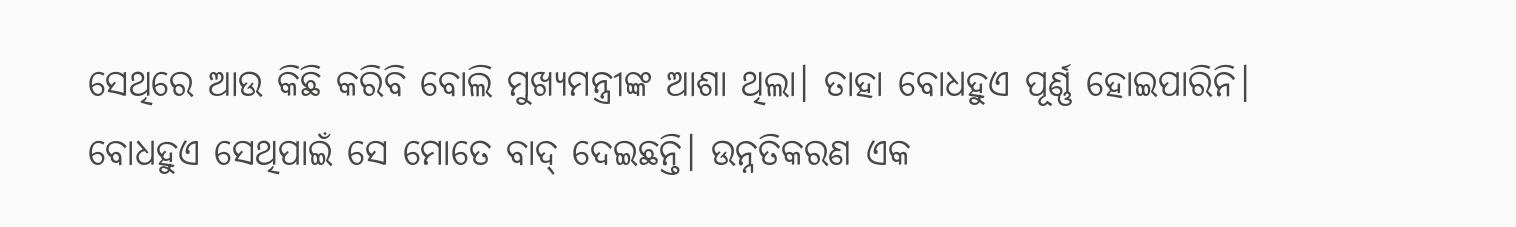ସେଥିରେ ଆଉ କିଛି କରିବି ବୋଲି ମୁଖ୍ୟମନ୍ତ୍ରୀଙ୍କ ଆଶା ଥିଲା। ତାହା ବୋଧହୁଏ ପୂର୍ଣ୍ଣ ହୋଇପାରିନି। ବୋଧହୁଏ ସେଥିପାଇଁ ସେ ମୋତେ ବାଦ୍ ଦେଇଛନ୍ତି। ଉନ୍ନତିକରଣ ଏକ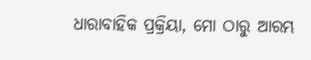ଧାରାବାହିକ ପ୍ରକ୍ରିୟା, ମୋ ଠାରୁ ଆରମ୍ଭ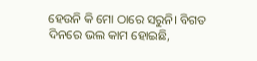ହେଉନି କି ମୋ ଠାରେ ସରୁନି। ବିଗତ ଦିନରେ ଭଲ କାମ ହୋଇଛି,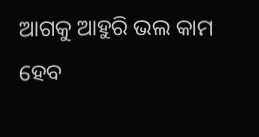ଆଗକୁ ଆହୁରି ଭଲ କାମ ହେବ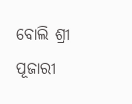ବୋଲି ଶ୍ରୀ ପୂଜାରୀ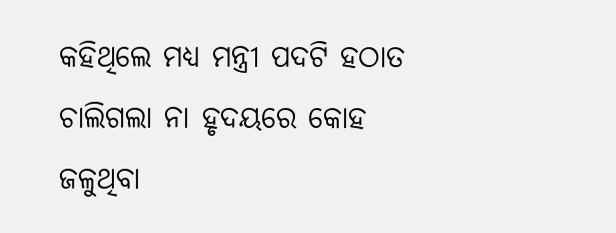କହିଥିଲେ ମଧ୍ୟ ମନ୍ତ୍ରୀ ପଦଟି ହଠାତ ଚାଲିଗଲା ନା ହୃଦୟରେ କୋହ ଜଳୁଥିବା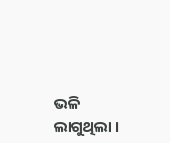ଭଳି ଲାଗୁଥିଲା ।